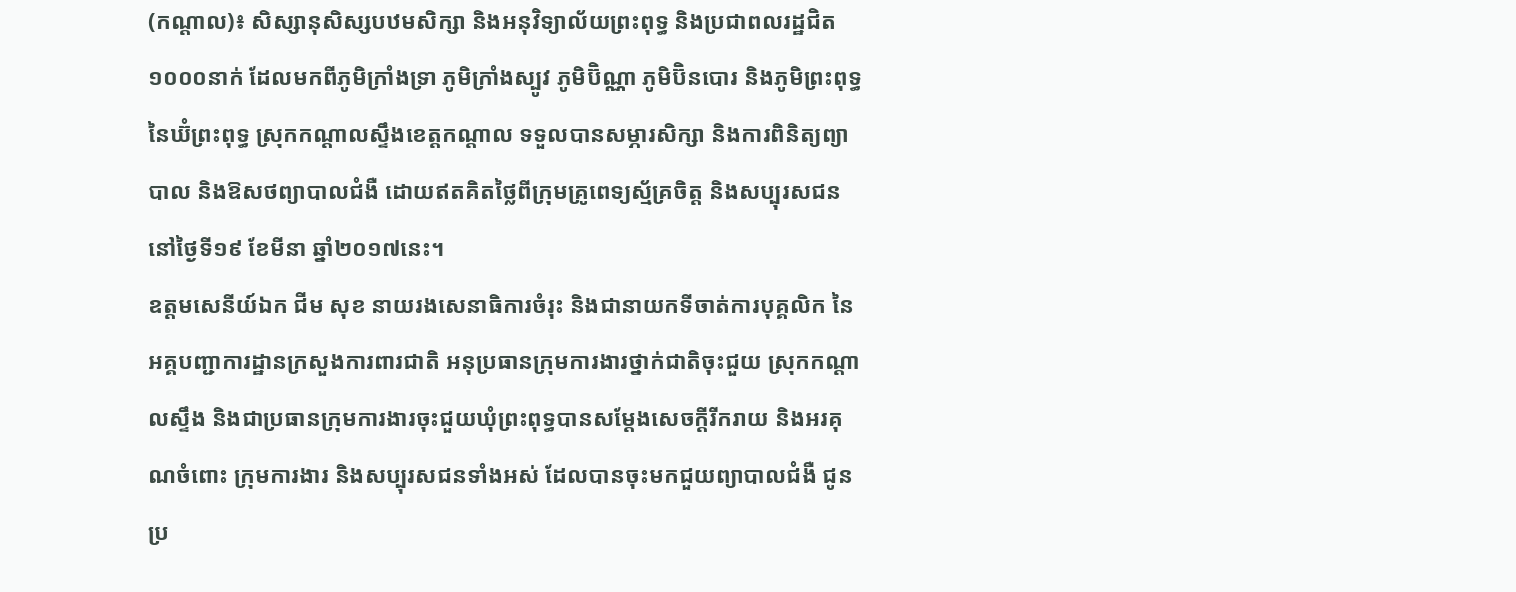(កណ្តាល)៖ សិស្សានុសិស្សបឋមសិក្សា និងអនុវិទ្យាល័យព្រះពុទ្ធ និងប្រជាពលរដ្ឋជិត១០០០នាក់ ដែលមកពីភូមិក្រាំងទ្រា ភូមិក្រាំងស្បូវ ភូមិប៊ិណ្ណា ភូមិប៊ិនបោរ និងភូមិព្រះពុទ្ធ នៃឃ៊ំព្រះពុទ្ធ ស្រុកកណ្ដាលស្ទឹងខេត្តកណ្តាល ទទួលបានសម្ភារសិក្សា និងការពិនិត្យព្យាបាល និងឱសថព្យាបាលជំងឺ ដោយឥតគិតថ្លៃពីក្រុមគ្រូពេទ្យស្ម័គ្រចិត្ត និងសប្បុរសជន នៅថ្ងៃទី១៩ ខែមីនា ឆ្នាំ២០១៧នេះ។
ឧត្តមសេនីយ៍ឯក ជីម សុខ នាយរងសេនាធិការចំរុះ និងជានាយកទីចាត់ការបុគ្គលិក នៃអគ្គបញ្ជាការដ្ឋានក្រសួងការពារជាតិ អនុប្រធានក្រុមការងារថ្នាក់ជាតិចុះជួយ ស្រុកកណ្តាលស្ទឹង និងជាប្រធានក្រុមការងារចុះជួយឃុំព្រះពុទ្ធបានសម្តែងសេចក្តីរីករាយ និងអរគុណចំពោះ ក្រុមការងារ និងសប្បុរសជនទាំងអស់ ដែលបានចុះមកជួយព្យាបាលជំងឺ ជូនប្រ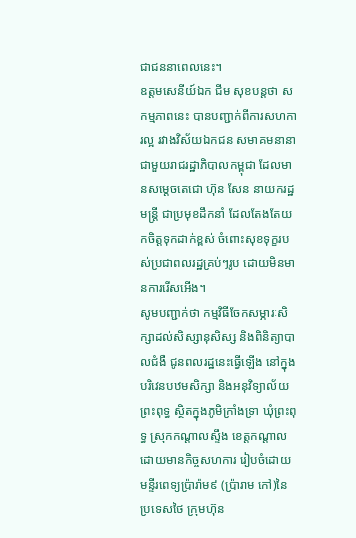ជាជននាពេលនេះ។
ឧត្តមសេនីយ៍ឯក ជីម សុខបន្ដថា សកម្មភាពនេះ បានបញ្ជាក់ពីការសហការល្អ រវាងវិស័យឯកជន សមាគមនានា ជាមួយរាជរដ្ឋាភិបាលកម្ពុជា ដែលមានសម្តេចតេជោ ហ៊ុន សែន នាយករដ្ឋមន្ត្រី ជាប្រមុខដឹកនាំ ដែលតែងតែយកចិត្តទុកដាក់ខ្ពស់ ចំពោះសុខទុក្ខរបស់ប្រជាពលរដ្ឋគ្រប់ៗរូប ដោយមិនមានការរើសអើង។
សូមបញ្ជាក់ថា កម្មវិធីចែកសម្ភារៈសិក្សាដល់សិស្សានុសិស្ស និងពិនិត្យាបាលជំងឺ ជូនពលរដ្ឋនេះធ្វើឡើង នៅក្នុងបរិវេនបឋមសិក្សា និងអនុវិទ្យាល័យ ព្រះពុទ្ធ ស្ថិតក្នុងភូមិក្រាំងទ្រា ឃុំព្រះពុទ្ធ ស្រុកកណ្ដាលស្ទឹង ខេត្តកណ្តាល ដោយមានកិច្ចសហការ រៀបចំដោយ មន្ទីរពេទ្យប្រ៉ារ៉ាម៩ (ប្រ៉ារាម កៅ)នៃប្រទេសថៃ ក្រុមហ៊ុន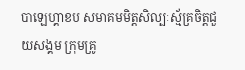បាឡេហ្គាខប សមាគមមិត្តសិល្បៈស្ម័គ្រចិត្តជួយសង្គម ក្រុមគ្រូ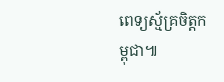ពេទ្យស្ម័គ្រចិត្តកម្ពុជា៕